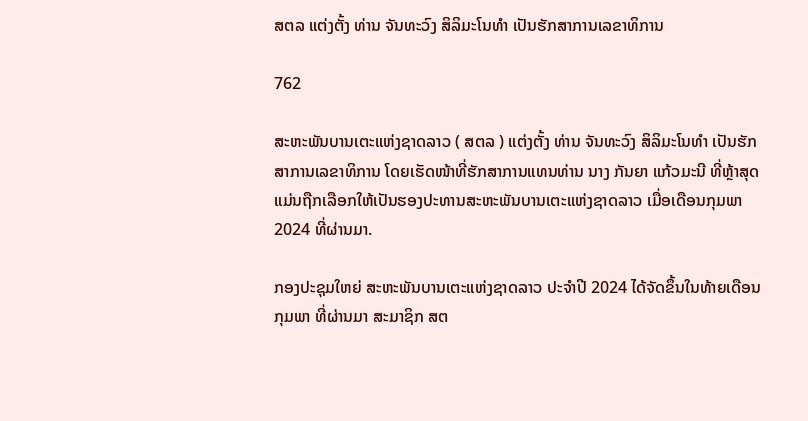ສຕລ ແຕ່ງຕັ້ງ ທ່ານ ຈັນທະວົງ ສິລິມະໂນທຳ ເປັນຮັກສາການເລຂາທິການ

762

ສະຫະພັນບານເຕະແຫ່ງຊາດລາວ ( ສຕລ ) ແຕ່ງຕັ້ງ ທ່ານ ຈັນທະວົງ ສິລິມະໂນທຳ ເປັນຮັກສາການເລຂາທິການ ໂດຍເຮັດໜ້າທີ່ຮັກສາການແທນທ່ານ ນາງ ກັນຍາ ແກ້ວມະນີ ທີ່ຫຼ້າສຸດແມ່ນຖືກເລືອກໃຫ້ເປັນຮອງປະທານສະຫະພັນບານເຕະແຫ່ງຊາດລາວ ເມື່ອເດືອນກຸມພາ 2024 ທີ່ຜ່ານມາ.

ກອງປະຊຸມໃຫຍ່ ສະຫະພັນບານເຕະແຫ່ງຊາດລາວ ປະຈຳປີ 2024 ໄດ້ຈັດຂຶ້ນໃນທ້າຍເດືອນ ກຸມພາ ທີ່ຜ່ານມາ ສະມາຊິກ ສຕ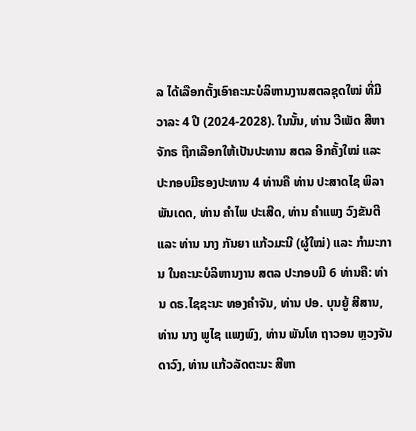ລ ໄດ້ເລືອກຕັ້ງເອົາຄະນະບໍລິຫານງານສຕລຊຸດໃໝ່ ທີ່ມີວາລະ 4 ປີ (2024-2028). ໃນນັ້ນ, ທ່ານ ວີເພັດ ສີຫາຈັກຣ ຖືກເລືອກໃຫ້ເປັນປະທານ ສຕລ ອີກຄັ້ງໃໝ່ ແລະ ປະກອບມີຮອງປະທານ 4 ທ່ານຄື ທ່ານ ປະສາດໄຊ ພິລາພັນເດດ, ທ່ານ ຄໍາໄພ ປະເສີດ, ທ່ານ ຄໍາແພງ ວົງຂັນຕີ ແລະ ທ່ານ ນາງ ກັນຍາ ແກ້ວມະນີ (ຜູ້ໃໝ່) ແລະ ກໍາມະການ ໃນຄະນະບໍລິຫານງານ ສຕລ ປະກອບມີ 6 ທ່ານຄື: ທ່ານ ດຣ.ໄຊຊະນະ ທອງຄໍາຈັນ, ທ່ານ ປອ. ບຸນຍູ້ ສີສານ, ທ່ານ ນາງ ພູໄຊ ແພງພົງ, ທ່ານ ພັນໂທ ຖາວອນ ຫຼວງຈັນດາວົງ, ທ່ານ ແກ້ວລັດຕະນະ ສີຫາ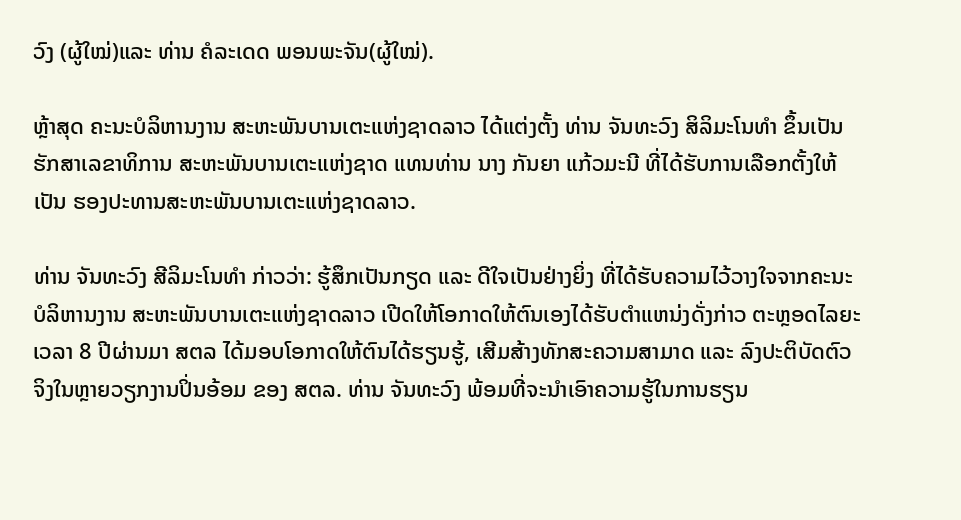ວົງ (ຜູ້ໃໝ່)ແລະ ທ່ານ ຄໍລະເດດ ພອນພະຈັນ(ຜູ້ໃໝ່).

ຫຼ້າສຸດ ຄະນະບໍລິຫານງານ ສະຫະພັນບານເຕະແຫ່ງຊາດລາວ ໄດ້ແຕ່ງຕັ້ງ ທ່ານ ຈັນທະວົງ ສິລິມະໂນທຳ ຂຶ້ນເປັນຮັກສາເລຂາທິການ ສະຫະພັນບານເຕະແຫ່ງຊາດ ແທນທ່ານ ນາງ ກັນຍາ ແກ້ວມະນີ ທີ່ໄດ້ຮັບການເລືອກຕັ້ງໃຫ້ເປັນ ຮອງປະທານສະຫະພັນບານເຕະແຫ່ງຊາດລາວ.

ທ່ານ ຈັນທະວົງ ສີລິມະໂນທຳ ກ່າວວ່າ: ຮູ້ສຶກເປັນກຽດ ແລະ ດີໃຈເປັນຢ່າງຍິ່ງ ທີ່ໄດ້ຮັບຄວາມໄວ້ວາງໃຈຈາກຄະນະບໍລິຫານງານ ສະຫະພັນບານເຕະແຫ່ງຊາດລາວ ເປີດໃຫ້ໂອກາດໃຫ້ຕົນເອງໄດ້ຮັບຕຳແຫນ່ງດັ່ງກ່າວ ຕະຫຼອດໄລຍະເວລາ 8 ປີຜ່ານມາ ສຕລ ໄດ້ມອບໂອກາດໃຫ້ຕົນໄດ້ຮຽນຮູ້, ເສີມສ້າງທັກສະຄວາມສາມາດ ແລະ ລົງປະຕິບັດຕົວຈິງໃນຫຼາຍວຽກງານປິ່ນອ້ອມ ຂອງ ສຕລ. ທ່ານ ຈັນທະວົງ ພ້ອມທີ່ຈະນໍາເອົາຄວາມຮູ້ໃນການຮຽນ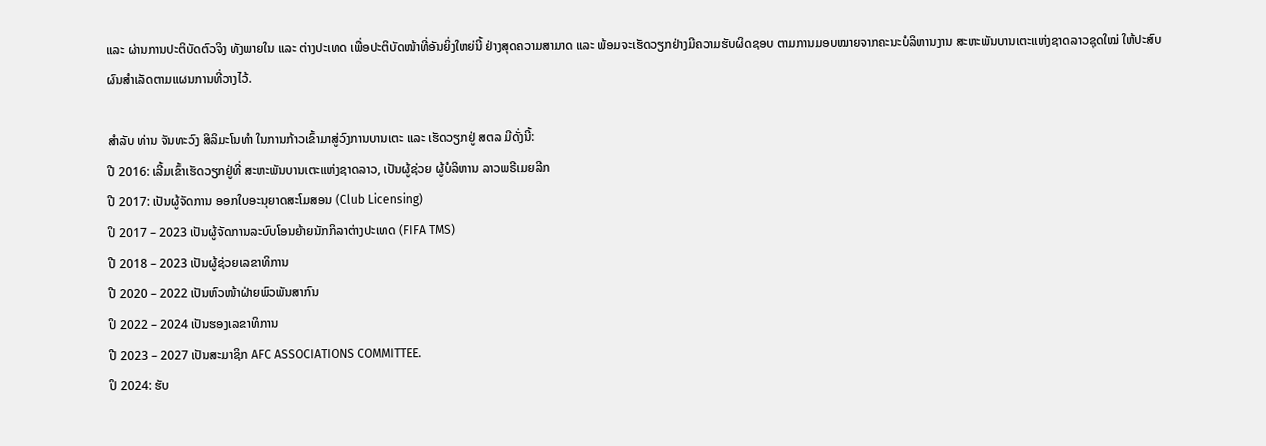ແລະ ຜ່ານການປະຕິບັດຕົວຈິງ ທັງພາຍໃນ ແລະ ຕ່າງປະເທດ ເພື່ອປະຕິບັດໜ້າທີ່ອັນຍິ່ງໃຫຍ່ນີ້ ຢ່າງສຸດຄວາມສາມາດ ແລະ ພ້ອມຈະເຮັດວຽກຢ່າງມີຄວາມຮັບຜິດຊອບ ຕາມການມອບໝາຍຈາກຄະນະບໍລິຫານງານ ສະຫະພັນບານເຕະແຫ່ງຊາດລາວຊຸດໃໝ່ ໃຫ້ປະສົບຜົນສຳເລັດຕາມແຜນການທີ່ວາງໄວ້.

ສໍາລັບ ທ່ານ ຈັນທະວົງ ສິລິມະໂນທຳ ໃນການກ້າວເຂົ້າມາສູ່ວົງການບານເຕະ ແລະ ເຮັດວຽກຢູ່ ສຕລ ມີດັ່ງນີ້:
ປີ 2016: ເລີ້ມເຂົ້າເຮັດວຽກຢູ່ທີ່ ສະຫະພັນບານເຕະແຫ່ງຊາດລາວ, ເປັນຜູ້ຊ່ວຍ ຜູ້ບໍລິຫານ ລາວພຣີເມຍລີກ
ປີ 2017: ເປັນຜູ້ຈັດການ ອອກໃບອະນຸຍາດສະໂມສອນ (Club Licensing)
ປິ 2017 – 2023 ເປັນຜູ້ຈັດການລະບົບໂອນຍ້າຍນັກກິລາຕ່າງປະເທດ (FIFA TMS)
ປີ 2018 – 2023 ເປັນຜູ້ຊ່ວຍເລຂາທິການ
ປີ 2020 – 2022 ເປັນຫົວໜ້າຝ່າຍພົວພັນສາກົນ
ປິ 2022 – 2024 ເປັນຮອງເລຂາທິການ
ປີ 2023 – 2027 ເປັນສະມາຊິກ AFC ASSOCIATIONS COMMITTEE.
ປິ 2024: ຮັບ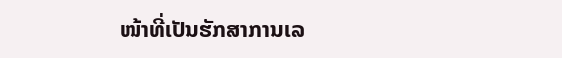ໜ້າທີ່ເປັນຮັກສາການເລ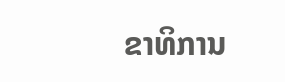ຂາທິການ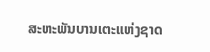ສະຫະພັນບານເຕະແຫ່ງຊາດ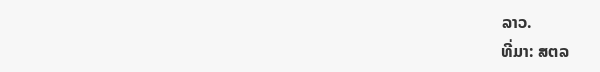ລາວ.
ທີ່ມາ: ສຕລ